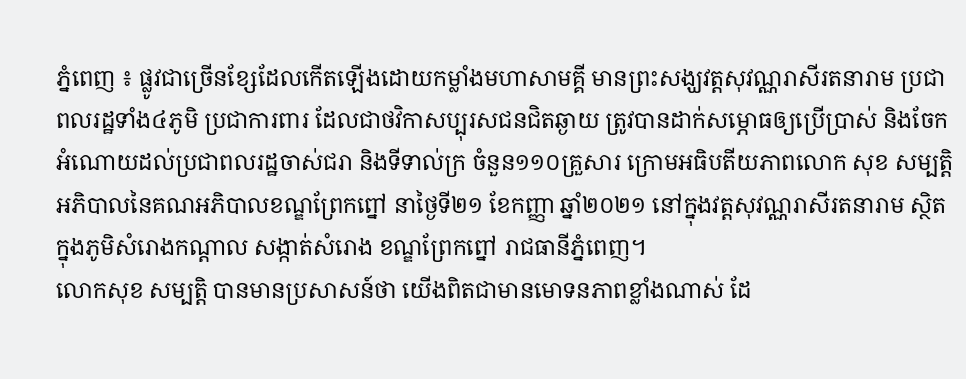ភ្នំពេញ ៖ ផ្លូវជាច្រើនខ្សែដែលកើតឡើងដោយកម្លាំងមហាសាមគ្គី មានព្រះសង្ឃវត្តសុវណ្ណរាសីរតនារាម ប្រជាពលរដ្ឋទាំង៤ភូមិ ប្រជាការពារ ដែលជាថវិកាសប្បុរសជនជិតឆ្ងាយ ត្រូវបានដាក់សម្ភោធឲ្យប្រើប្រាស់ និងចែកអំណោយដល់ប្រជាពលរដ្ឋចាស់ជរា និងទីទាល់ក្រ ចំនួន១១០គ្រួសារ ក្រោមអធិបតីយភាពលោក សុខ សម្បត្តិ អភិបាលនៃគណអភិបាលខណ្ឌព្រែកព្នៅ នាថ្ងៃទី២១ ខែកញ្ញា ឆ្នាំ២០២១ នៅក្នុងវត្តសុវណ្ណរាសីរតនារាម ស្ថិតក្នុងភូមិសំរោងកណ្តាល សង្កាត់សំរោង ខណ្ឌព្រែកព្នៅ រាជធានីភ្នំពេញ។
លោកសុខ សម្បត្តិ បានមានប្រសាសន៍ថា យើងពិតជាមានមោទនភាពខ្លាំងណាស់ ដែ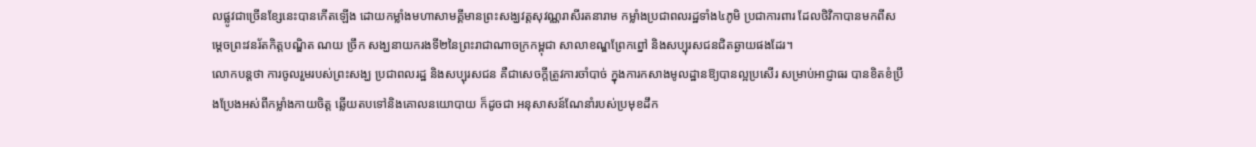លផ្លូវជាច្រើនខ្សែនេះបានកើតឡើង ដោយកម្លាំងមហាសាមគ្គីមានព្រះសង្ឃវត្តសុវណ្ណរាសីរតនារាម កម្លាំងប្រជាពលរដ្ឋទាំង៤ភូមិ ប្រជាការពារ ដែលថិវិកាបានមកពីសម្តេចព្រះវនរ័តកិត្តបណ្ឌិត ណយ ច្រឹក សង្ឃនាយករងទី២នៃព្រះរាជាណាចក្រកម្ពុជា សាលាខណ្ឌព្រែកព្នៅ និងសប្បុរសជនជិតឆ្ងាយផងដែរ។
លោកបន្តថា ការចូលរួមរបស់ព្រះសង្ឃ ប្រជាពលរដ្ឋ និងសប្បុរសជន គឺជាសេចក្តីត្រូវការចាំបាច់ ក្នុងការកសាងមូលដ្ឋានឱ្យបានល្អប្រសើរ សម្រាប់អាជ្ញាធរ បានខិតខំប្រឹងប្រែងអស់ពីកម្លាំងកាយចិត្ត ឆ្លើយតបទៅនិងគោលនយោបាយ ក៏ដូចជា អនុសាសន៍ណែនាំរបស់ប្រមុខដឹក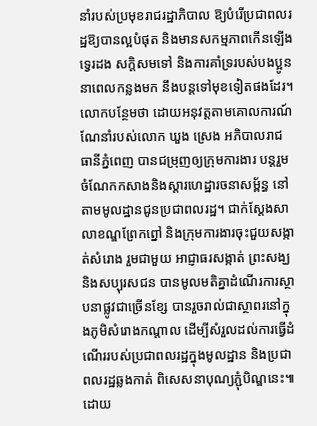នាំរបស់ប្រមុខរាជរដ្ឋាភិបាល ឱ្យបំរើប្រជាពលរដ្ឋឱ្យបានល្អបំផុត និងមានសកម្មភាពកើនឡើងទ្វេរដង សក្តិសមទៅ និងការគាំទ្ររបស់បងប្អូននាពេលកន្លងមក នឹងបន្តទៅមុខទៀតផងដែរ។
លោកបន្ថែមថា ដោយអនុវត្តតាមគោលការណ៍ណែនាំរបស់លោក ឃួង ស្រេង អភិបាលរាជធានីភ្នំពេញ បានជម្រុញឲ្យក្រុមការងារ បន្តរួមចំណែកកសាងនិងស្តារហេដ្ឋារចនាសម្ព័ន្ធ នៅតាមមូលដ្ឋានជូនប្រជាពលរដ្ឋ។ ជាក់ស្ដែងសាលាខណ្ឌព្រែកព្នៅ និងក្រុមការងារចុះជួយសង្កាត់សំរោង រួមជាមួយ អាជ្ញាធរសង្កាត់ ព្រះសង្ឃ និងសប្បុរសជន បានមូលមតិគ្នាដំណើរការស្ថាបនាផ្លូវជាច្រើនខ្សែ បានរួចរាល់ជាស្ថាពរនៅក្នុងភូមិសំរោងកណ្ដាល ដើម្បីសំរួលដល់ការធ្វើដំណើររបស់ប្រជាពលរដ្ឋក្នុងមូលដ្ឋាន និងប្រជាពលរដ្ឋឆ្លងកាត់ ពិសេសនាបុណ្យភ្ជុំបិណ្ឌនេះ៕
ដោយ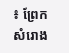៖ ព្រែកសំរោង